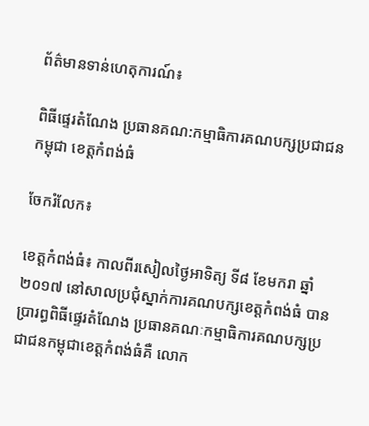ព័ត៌មានទាន់ហេតុការណ៍៖

ពិធីផ្ទេរតំណែង ប្រធានគណ:កម្មាធិការគណបក្សប្រជាជនកម្ពុជា ខេត្តកំពង់ធំ

ចែករំលែក៖

ខេត្តកំពង់ធំ៖ កាលពីរសៀលថ្ងៃអាទិត្យ ទី៨ ខែមករា ឆ្នាំ២០១៧ នៅសាលប្រជុំស្នាក់ការគណបក្សខេត្តកំពង់ធំ បានប្រារព្ធពិធីផ្ទេរតំណែង ប្រធានគណៈកម្មាធិការគណបក្សប្រជាជនកម្ពុជាខេត្តកំពង់ធំគឺ លោក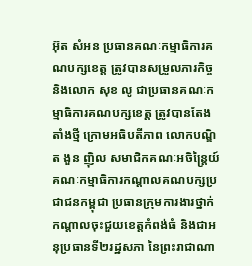អ៊ុត សំអន ប្រធានគណៈកម្មាធិការគណបក្សខេត្ត ត្រូវបានសម្រួលភារកិច្ច និងលោក សុខ លូ ជាប្រធានគណៈកម្មាធិការគណបក្សខេត្ត ត្រូវបានតែងតាំងថ្មី ក្រោមអធិបតីភាព លោកបណ្ឌិត ងួន ញ៉ិល សមាជិកគណៈអចិន្ត្រៃយ៍ គណៈកម្មាធិការកណ្តាលគណបក្សប្រជាជនកម្ពុជា ប្រធានក្រុមការងារថ្នាក់កណ្តាលចុះជួយខេត្តកំពង់ធំ និងជាអនុប្រធានទី២រដ្ឋសភា នៃព្រះរាជាណា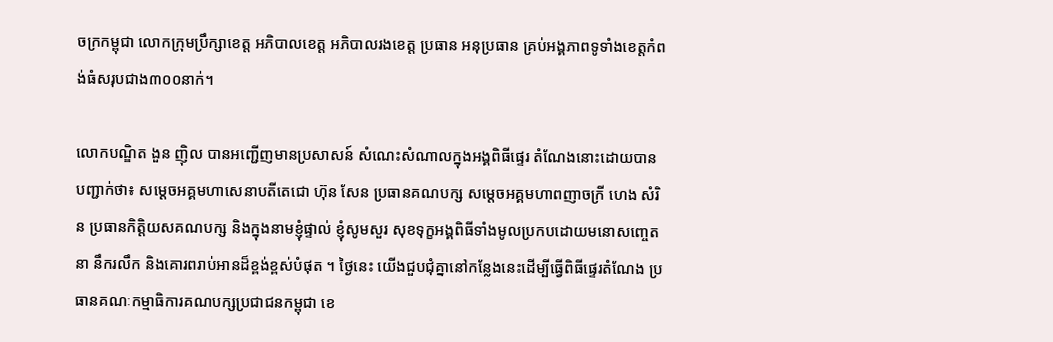ចក្រកម្ពុជា លោកក្រុមប្រឹក្សាខេត្ត អភិបាលខេត្ត អភិបាលរងខេត្ត ប្រធាន អនុប្រធាន គ្រប់អង្គភាពទូទាំងខេត្តកំពង់ធំសរុបជាង៣០០នាក់។

លោកបណ្ឌិត ងួន ញ៉ិល បានអញ្ជើញមានប្រសាសន៍ សំណេះសំណាលក្នុងអង្គពិធីផ្ទេរ តំណែងនោះដោយបានបញ្ជាក់ថា៖ សម្តេចអគ្គមហាសេនាបតីតេជោ ហ៊ុន សែន ប្រធានគណបក្ស សម្តេចអគ្គមហាពញាចក្រី ហេង សំរិន ប្រធានកិត្តិយសគណបក្ស និងក្នុងនាមខ្ញុំផ្ទាល់ ខ្ញុំសូមសួរ សុខទុក្ខអង្គពិធីទាំងមូលប្រកបដោយមនោសញ្ចេតនា នឹករលឹក និងគោរពរាប់អានដ៏ខ្ពង់ខ្ពស់បំផុត ។ ថ្ងៃនេះ យើងជួបជុំគ្នានៅកន្លែងនេះដើម្បីធ្វើពិធីផ្ទេរតំណែង ប្រធានគណៈកម្មាធិការគណបក្សប្រជាជនកម្ពុជា ខេ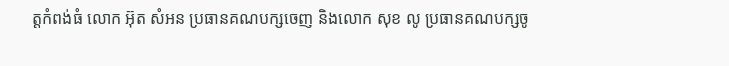ត្តកំពង់ធំ លោក អ៊ុត សំអន ប្រធានគណបក្សចេញ និងលោក សុខ លូ ប្រធានគណបក្សចូ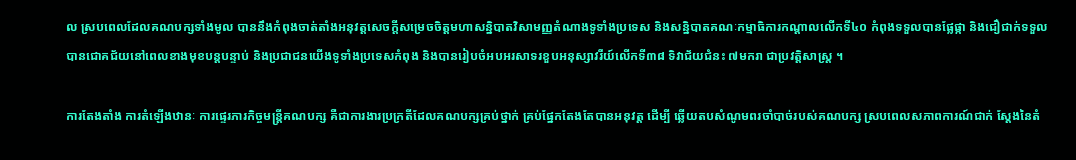ល ស្របពេលដែលគណបក្សទាំងមូល បាននឹងកំពុងចាត់តាំងអនុវត្តសេចក្តីសម្រេចចិត្តមហាសន្និបាតវិសាមញ្ញតំណាងទូទាំងប្រទេស និងសន្និបាតគណៈកម្មាធិការកណ្តាលលើកទី៤០ កំពុងទទួលបានផ្លែផ្កា និងជឿជាក់ទទួលបានជោគជ័យនៅពេលខាងមុខបន្តបន្ទាប់ និងប្រជាជនយើងទូទាំងប្រទេសកំពុង និងបានរៀបចំអបអរសាទរខួបអនុស្សាវរីយ៍លើកទី៣៨ ទិវាជ័យជំនះ ៧មករា ជាប្រវត្តិសាស្ត្រ ។

ការតែងតាំង ការតំឡើងឋានៈ ការផ្ទេរភារកិច្ចមន្ត្រីគណបក្ស គឺជាការងារប្រក្រតីដែលគណបក្សគ្រប់ថ្នាក់ គ្រប់ផ្នែកតែងតែបានអនុវត្ត ដើម្បី ឆ្លើយតបសំណូមពរចាំបាច់របស់គណបក្ស ស្របពេលសភាពការណ៍ជាក់ ស្តែងនៃតំ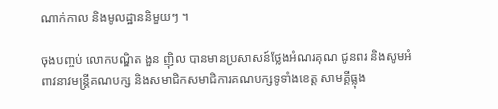ណាក់កាល និងមូលដ្ឋាននិមួយៗ ។

ចុងបញ្ចប់ លោកបណ្ឌិត ងួន ញ៉ិល បានមានប្រសាសន៍ថ្លែងអំណរគុណ ជូនពរ និងសូមអំពាវនាវមន្ត្រីគណបក្ស និងសមាជិកសមាជិការគណបក្សទូទាំងខេត្ត សាមគ្គីធ្លុង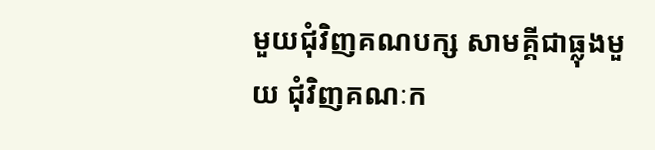មួយជុំវិញគណបក្ស សាមគ្គីជាធ្លុងមួយ ជុំវិញគណៈក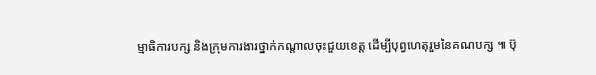ម្មាធិការបក្ស និងក្រុមការងារថ្នាក់កណ្តាលចុះជួយខេត្ត ដើម្បីបុព្វហេតុរួមនៃគណបក្ស ៕ ប៊ុ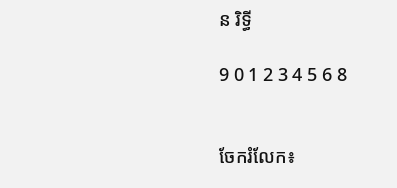ន រិទ្ធី

9 0 1 2 3 4 5 6 8


ចែករំលែក៖